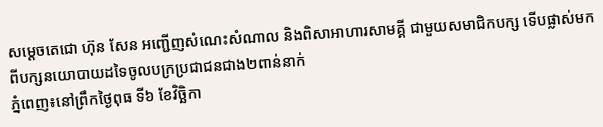សម្តេចតេជោ ហ៊ុន សែន អញ្ជើញសំណេះសំណាល និងពិសាអាហារសាមគ្គី ជាមួយសមាជិកបក្ស ទើបផ្លាស់មកពីបក្សនយោបាយដទៃចូលបក្រប្រជាជនជាង២ពាន់នាក់
ភ្នំពេញ៖នៅព្រឹកថ្ងៃពុធ ទី៦ ខែវិច្ឆិកា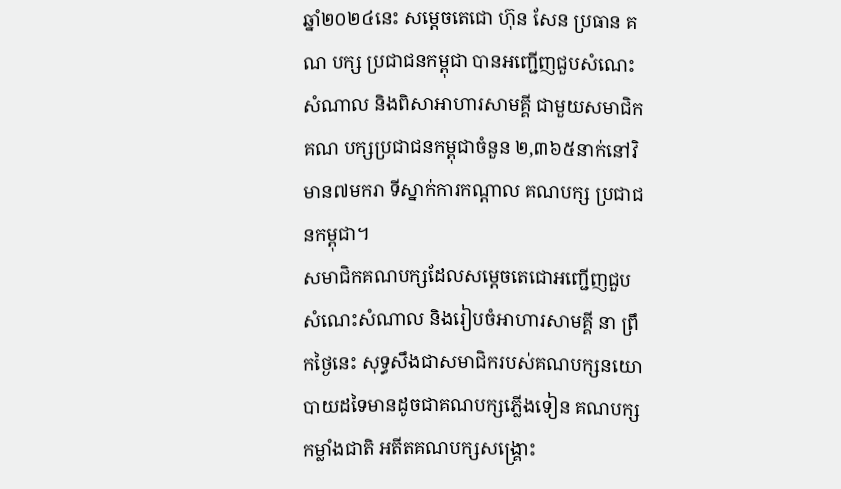ឆ្នាំ២០២៤នេះ សម្តេចតេជោ ហ៊ុន សែន ប្រធាន គណ បក្ស ប្រជាជនកម្ពុជា បានអញ្ជើញជួបសំណេះសំណាល និងពិសាអាហារសាមគ្គី ជាមួយសមាជិក គណ បក្សប្រជាជនកម្ពុជាចំនួន ២,៣៦៥នាក់នៅវិមាន៧មករា ទីស្នាក់ការកណ្តាល គណបក្ស ប្រជាជនកម្ពុជា។
សមាជិកគណបក្សដែលសម្តេចតេជោអញ្ជើញជួបសំណេះសំណាល និងរៀបចំអាហារសាមគ្គី នា ព្រឹកថ្ងៃនេះ សុទ្ធសឹងជាសមាជិករបស់គណបក្សនយោបាយដទៃមានដូចជាគណបក្សភ្លើងទៀន គណបក្សកម្លាំងជាតិ អតីតគណបក្សសង្គ្រោះ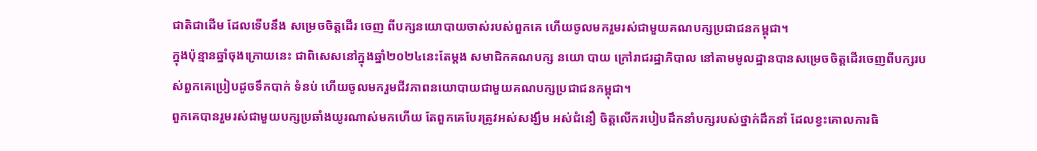ជាតិជាដើម ដែលទើបនឹង សម្រេចចិត្តដើរ ចេញ ពីបក្សនយោបាយចាស់របស់ពួកគេ ហើយចូលមករួមរស់ជាមួយគណបក្សប្រជាជនកម្ពុជា។
ក្នុងប៉ុន្មានឆ្នាំចុងក្រោយនេះ ជាពិសេសនៅក្នុងឆ្នាំ២០២៤នេះតែម្តង សមាជិកគណបក្ស នយោ បាយ ក្រៅរាជរដ្ឋាភិបាល នៅតាមមូលដ្ឋានបានសម្រេចចិត្តដើរចេញពីបក្សរបស់ពួកគេប្រៀបដូចទឹកបាក់ ទំនប់ ហើយចូលមករួមជីវភាពនយោបាយជាមួយគណបក្សប្រជាជនកម្ពុជា។
ពួកគេបានរួមរស់ជាមួយបក្សប្រឆាំងយូរណាស់មកហើយ តែពួកគេបែរត្រូវអស់សង្ឃឹម អស់ជំនឿ ចិត្តលើករបៀបដឹកនាំបក្សរបស់ថ្នាក់ដឹកនាំ ដែលខ្វះគោលការធិ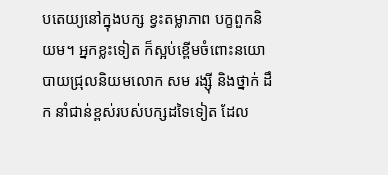បតេយ្យនៅក្នុងបក្ស ខ្វះតម្លាភាព បក្ខពួកនិយម។ អ្នកខ្លះទៀត ក៏ស្អប់ខ្ពើមចំពោះនយោបាយជ្រុលនិយមលោក សម រង្សុី និងថ្នាក់ ដឹក នាំជាន់ខ្ពស់របស់បក្សដទៃទៀត ដែល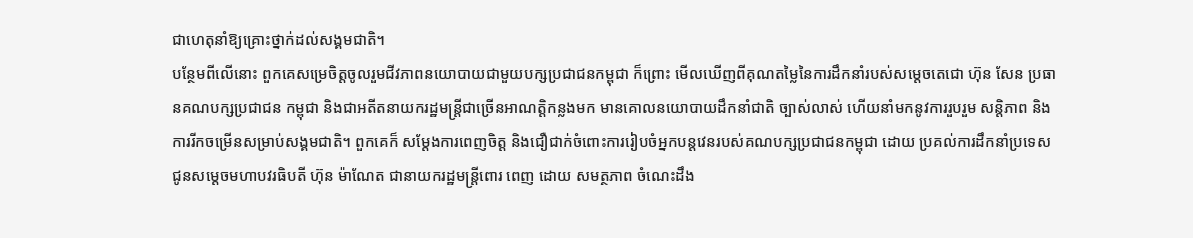ជាហេតុនាំឱ្យគ្រោះថ្នាក់ដល់សង្គមជាតិ។
បន្ថែមពីលើនោះ ពួកគេសម្រេចិត្តចូលរួមជីវភាពនយោបាយជាមួយបក្សប្រជាជនកម្ពុជា ក៏ព្រោះ មើលឃើញពីគុណតម្លៃនៃការដឹកនាំរបស់សម្តេចតេជោ ហ៊ុន សែន ប្រធានគណបក្សប្រជាជន កម្ពុជា និងជាអតីតនាយករដ្ឋមន្ត្រីជាច្រើនអាណត្តិកន្លងមក មានគោលនយោបាយដឹកនាំជាតិ ច្បាស់លាស់ ហើយនាំមកនូវការរួបរួម សន្តិភាព និងការរីកចម្រើនសម្រាប់សង្គមជាតិ។ ពួកគេក៏ សម្តែងការពេញចិត្ត និងជឿជាក់ចំពោះការរៀបចំអ្នកបន្តវេនរបស់គណបក្សប្រជាជនកម្ពុជា ដោយ ប្រគល់ការដឹកនាំប្រទេសជូនសម្តេចមហាបវរធិបតី ហ៊ុន ម៉ាណែត ជានាយករដ្ឋមន្ត្រីពោរ ពេញ ដោយ សមត្ថភាព ចំណេះដឹង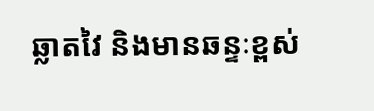ឆ្លាតវៃ និងមានឆន្ទៈខ្ពស់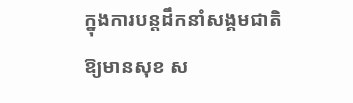ក្នុងការបន្តដឹកនាំសង្គមជាតិឱ្យមានសុខ ស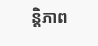ន្តិភាព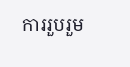ការរួបរួម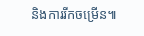និងការរីកចម្រើន៕